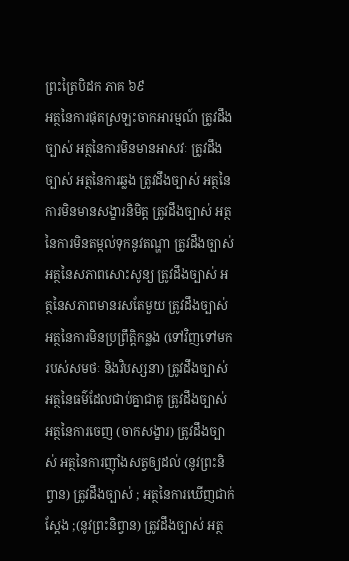ព្រះត្រៃបិដក ភាគ ៦៩
អត្ថនៃការផុតស្រឡះចាកអារម្មណ៍ ត្រូវដឹងច្បាស់ អត្ថនៃការមិនមានអាសវៈ ត្រូវដឹងច្បាស់ អត្ថនៃការឆ្លង ត្រូវដឹងច្បាស់ អត្ថនៃការមិនមានសង្ខារនិមិត្ត ត្រូវដឹងច្បាស់ អត្ថនៃការមិនតម្កល់ទុកនូវតណ្ហា ត្រូវដឹងច្បាស់ អត្ថនៃសភាពសោះសូន្យ ត្រូវដឹងច្បាស់ អត្ថនៃសភាពមានរសតែមួយ ត្រូវដឹងច្បាស់ អត្ថនៃការមិនប្រព្រឹត្តិកន្លង (ទៅវិញទៅមក របស់សមថៈ និងវិបស្សនា) ត្រូវដឹងច្បាស់ អត្ថនៃធម៌ដែលជាប់គ្នាជាគូ ត្រូវដឹងច្បាស់ អត្ថនៃការចេញ (ចាកសង្ខារ) ត្រូវដឹងច្បាស់ អត្ថនៃការញ៉ាំងសត្វឲ្យដល់ (នូវព្រះនិព្វាន) ត្រូវដឹងច្បាស់ ; អត្ថនៃការឃើញជាក់ស្តែង ;(នូវព្រះនិព្វាន) ត្រូវដឹងច្បាស់ អត្ថ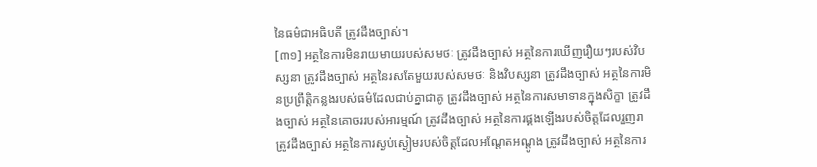នៃធម៌ជាអធិបតី ត្រូវដឹងច្បាស់។
[៣១] អត្ថនៃការមិនរាយមាយរបស់សមថៈ ត្រូវដឹងច្បាស់ អត្ថនៃការឃើញរឿយៗរបស់វិបស្សនា ត្រូវដឹងច្បាស់ អត្ថនៃរសតែមួយរបស់សមថៈ និងវិបស្សនា ត្រូវដឹងច្បាស់ អត្ថនៃការមិនប្រព្រឹត្តិកន្លងរបស់ធម៌ដែលជាប់គ្នាជាគូ ត្រូវដឹងច្បាស់ អត្ថនៃការសមាទានក្នុងសិក្ខា ត្រូវដឹងច្បាស់ អត្ថនៃគោចររបស់អារម្មណ៍ ត្រូវដឹងច្បាស់ អត្ថនៃការផ្គងឡើងរបស់ចិត្តដែលរួញរា ត្រូវដឹងច្បាស់ អត្ថនៃការស្ងប់ស្ងៀមរបស់ចិត្តដែលអណ្តែតអណ្តូង ត្រូវដឹងច្បាស់ អត្ថនៃការ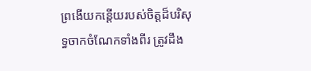ព្រងើយកន្តើយរបស់ចិត្តដ៏បរិសុទ្ធចាកចំណែកទាំងពីរ ត្រូវដឹង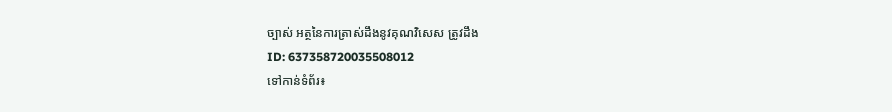ច្បាស់ អត្ថនៃការត្រាស់ដឹងនូវគុណវិសេស ត្រូវដឹង
ID: 637358720035508012
ទៅកាន់ទំព័រ៖